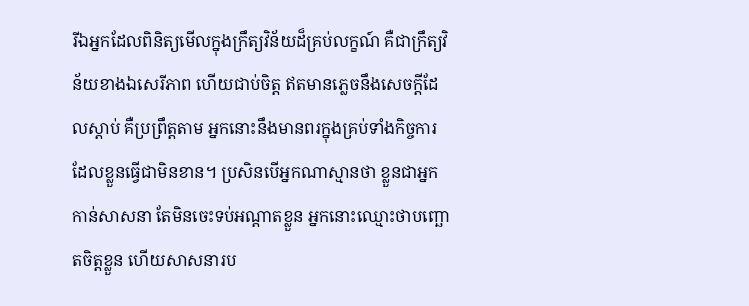រីឯអ្នកដែលពិនិត្យមើលក្នុងក្រឹត្យវិន័យដ៏គ្រប់លក្ខណ៍ គឺជាក្រឹត្យវិន័យខាងឯសេរីភាព ហើយជាប់ចិត្ត ឥតមានភ្លេចនឹងសេចក្ដីដែលស្តាប់ គឺប្រព្រឹត្តតាម អ្នកនោះនឹងមានពរក្នុងគ្រប់ទាំងកិច្ចការដែលខ្លួនធ្វើជាមិនខាន។ ប្រសិនបើអ្នកណាស្មានថា ខ្លួនជាអ្នកកាន់សាសនា តែមិនចេះទប់អណ្តាតខ្លួន អ្នកនោះឈ្មោះថាបញ្ឆោតចិត្តខ្លួន ហើយសាសនារប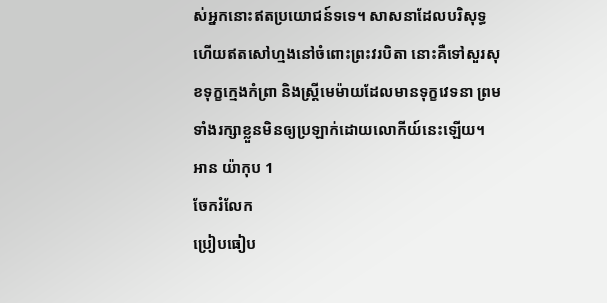ស់អ្នកនោះឥតប្រយោជន៍ទទេ។ សាសនាដែលបរិសុទ្ធ ហើយឥតសៅហ្មងនៅចំពោះព្រះវរបិតា នោះគឺទៅសួរសុខទុក្ខក្មេងកំព្រា និងស្ត្រីមេម៉ាយដែលមានទុក្ខវេទនា ព្រមទាំងរក្សាខ្លួនមិនឲ្យប្រឡាក់ដោយលោកីយ៍នេះឡើយ។
អាន យ៉ាកុប 1
ចែករំលែក
ប្រៀបធៀប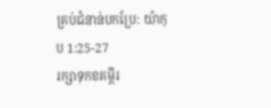គ្រប់ជំនាន់បកប្រែ: យ៉ាកុប 1:25-27
រក្សាទុកខគម្ពីរ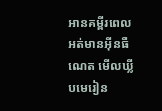អានគម្ពីរពេលអត់មានអ៊ីនធឺណេត មើលឃ្លីបមេរៀន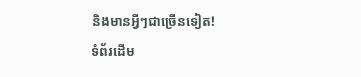និងមានអ្វីៗជាច្រើនទៀត!
ទំព័រដើម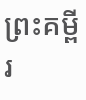ព្រះគម្ពីរ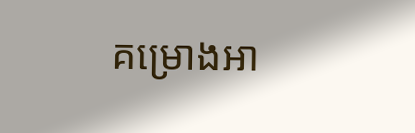គម្រោងអា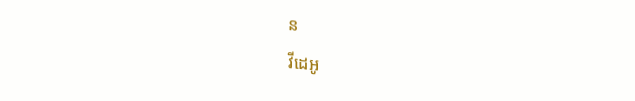ន
វីដេអូ